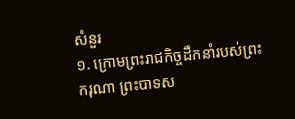សំនួរ
១. ក្រោមព្រះរាជកិច្ចដឹកនាំរបស់ព្រះករុណា ព្រះបាទស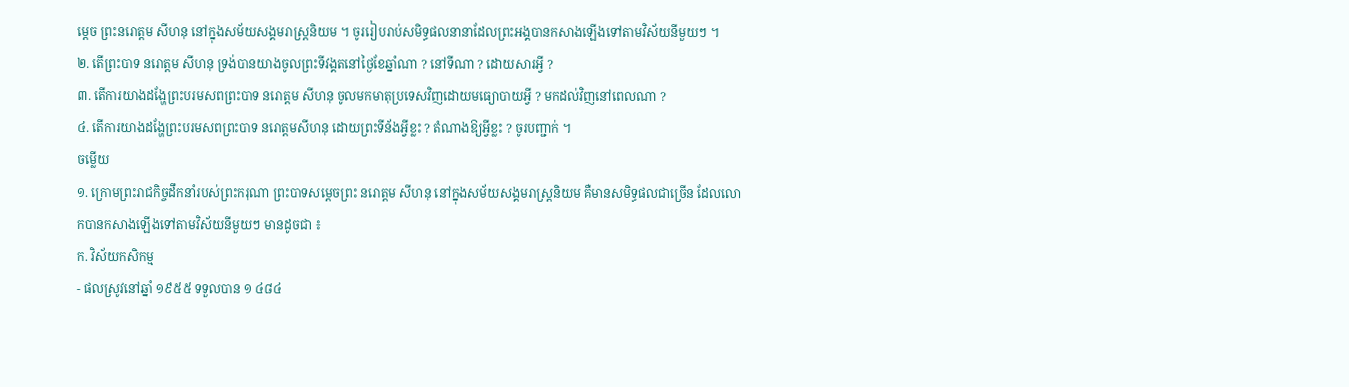ម្តេច ព្រះនរោត្តម សីហនុ នៅក្នុងសម័យសង្គមរាស្រ្តនិយម ។ ចូររៀបរាប់សមិទ្ធផលនានាដែលព្រះអង្គបានកសាងឡើងទៅតាមវិស័យនីមួយៗ ។
២. តើព្រះបាទ នរោត្តម សីហនុ ទ្រង់បានយាងចូលព្រះទីវង្គតនៅថ្ងៃខែឆ្នាំណា ? នៅទីណា ? ដោយសារអ្វី ?
៣. តើការយាងដង្ហែព្រះបរមសពព្រះបាទ នរោត្តម សីហនុ ចូលមកមាតុប្រទេសវិញដោយមធ្យោបាយអ្វី ? មកដល់វិញនៅពេលណា ?
៤. តើការយាងដង្ហែព្រះបរមសពព្រះបាទ នរោត្តមសីហនុ ដោយព្រះទីន័ងអ្វីខ្លះ ? តំណាងឱ្យអ្វីខ្លះ ? ចូរបញ្ជាក់ ។
ចម្លើយ
១. ក្រោមព្រះរាជកិច្ចដឹកនាំរបស់ព្រះករុណា ព្រះបាទសម្តេចព្រះ នរោត្តម សីហនុ នៅក្នុងសម័យសង្គមរាស្រ្តនិយម គឺមានសមិទ្ធផលជាច្រើន ដែលលោកបានកសាងឡើងទៅតាមវិស័យនីមួយៗ មានដូចជា ៖
ក. វិស័យកសិកម្ម
- ផលស្រូវនៅឆ្នាំ ១៩៥៥ ទទួលបាន ១ ៤៨៤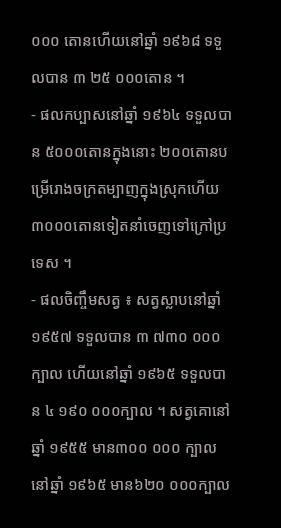០០០ តោនហើយនៅឆ្នាំ ១៩៦៨ ទទួលបាន ៣ ២៥ ០០០តោន ។
- ផលកប្បាសនៅឆ្នាំ ១៩៦៤ ទទួលបាន ៥០០០តោនក្នុងនោះ ២០០តោនបម្រើរោងចក្រតម្បាញក្នុងស្រុកហើយ ៣០០០តោនទៀតនាំចេញទៅក្រៅប្រទេស ។
- ផលចិញ្ចឹមសត្វ ៖ សត្វស្លាបនៅឆ្នាំ ១៩៥៧ ទទួលបាន ៣ ៧៣០ ០០០ក្បាល ហើយនៅឆ្នាំ ១៩៦៥ ទទួលបាន ៤ ១៩០ ០០០ក្បាល ។ សត្វគោនៅឆ្នាំ ១៩៥៥ មាន៣០០ ០០០ ក្បាល នៅឆ្នាំ ១៩៦៥ មាន៦២០ ០០០ក្បាល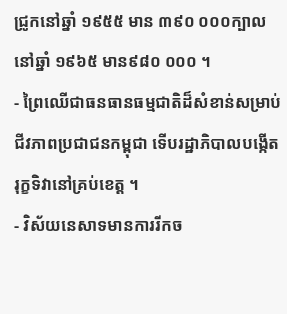ជ្រូកនៅឆ្នាំ ១៩៥៥ មាន ៣៩០ ០០០ក្បាល នៅឆ្នាំ ១៩៦៥ មាន៩៨០ ០០០ ។
- ព្រៃឈើជាធនធានធម្មជាតិដ៏សំខាន់សម្រាប់ជីវភាពប្រជាជនកម្ពុជា ទើបរដ្ឋាភិបាលបង្កើតរុក្ខទិវានៅគ្រប់ខេត្ត ។
- វិស័យនេសាទមានការរីកច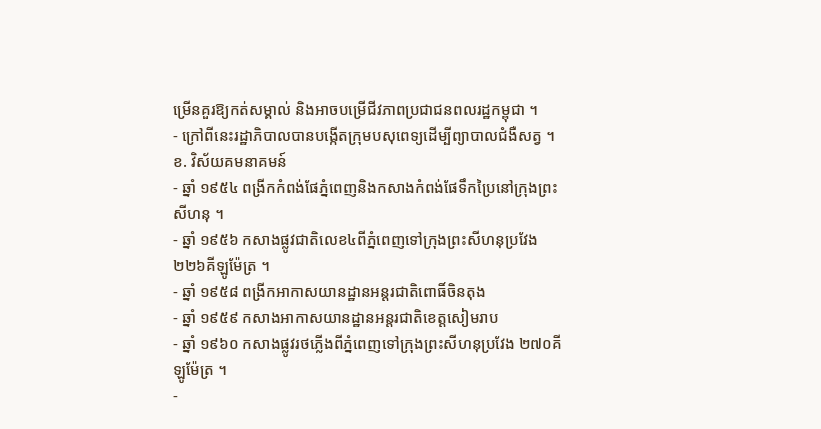ម្រើនគួរឱ្យកត់សម្គាល់ និងអាចបម្រើជីវភាពប្រជាជនពលរដ្ឋកម្ពុជា ។
- ក្រៅពីនេះរដ្ឋាភិបាលបានបង្កើតក្រុមបសុពេទ្យដើម្បីព្យាបាលជំងឺសត្វ ។
ខ. វិស័យគមនាគមន៍
- ឆ្នាំ ១៩៥៤ ពង្រីកកំពង់ផែភ្នំពេញនិងកសាងកំពង់ផែទឹកប្រៃនៅក្រុងព្រះសីហនុ ។
- ឆ្នាំ ១៩៥៦ កសាងផ្លូវជាតិលេខ៤ពីភ្នំពេញទៅក្រុងព្រះសីហនុប្រវែង ២២៦គីឡូម៉ែត្រ ។
- ឆ្នាំ ១៩៥៨ ពង្រីកអាកាសយានដ្ឋានអន្តរជាតិពោធិ៍ចិនតុង
- ឆ្នាំ ១៩៥៩ កសាងអាកាសយានដ្ឋានអន្តរជាតិខេត្តសៀមរាប
- ឆ្នាំ ១៩៦០ កសាងផ្លូវរថភ្លើងពីភ្នំពេញទៅក្រុងព្រះសីហនុប្រវែង ២៧០គីឡូម៉ែត្រ ។
-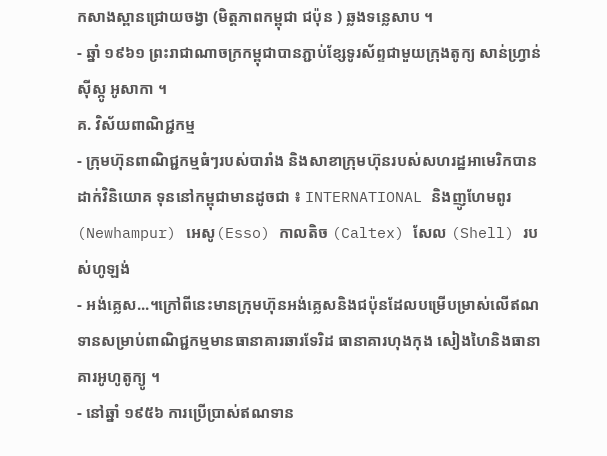កសាងស្ពានជ្រោយចង្វា (មិត្តភាពកម្ពុជា ជប៉ុន ) ឆ្លងទន្លេសាប ។
- ឆ្នាំ ១៩៦១ ព្រះរាជាណាចក្រកម្ពុជាបានភ្ជាប់ខ្សែទូរស័ព្ទជាមួយក្រុងតូក្យ សាន់ហ្រ្វាន់ស៊ីស្កូ អូសាកា ។
គ. វិស័យពាណិជ្ជកម្ម
- ក្រុមហ៊ុនពាណិជ្ជកម្មធំៗរបស់បារាំង និងសាខាក្រុមហ៊ុនរបស់សហរដ្ឋអាមេរិកបានដាក់វិនិយោគ ទុននៅកម្ពុជាមានដូចជា ៖ INTERNATIONAL និងញូហែមពូរ (Newhampur) អេសូ(Esso) កាលតិច (Caltex) សែល (Shell) របស់ហូឡង់
- អង់គ្លេស...។ក្រៅពីនេះមានក្រុមហ៊ុនអង់គ្លេសនិងជប៉ុនដែលបម្រើបម្រាស់លើឥណទានសម្រាប់ពាណិជ្ជកម្មមានធានាគារឆារទែរិដ ធានាគារហុងកុង សៀងហៃនិងធានាគារអូហូតូក្យូ ។
- នៅឆ្នាំ ១៩៥៦ ការប្រើប្រាស់ឥណទាន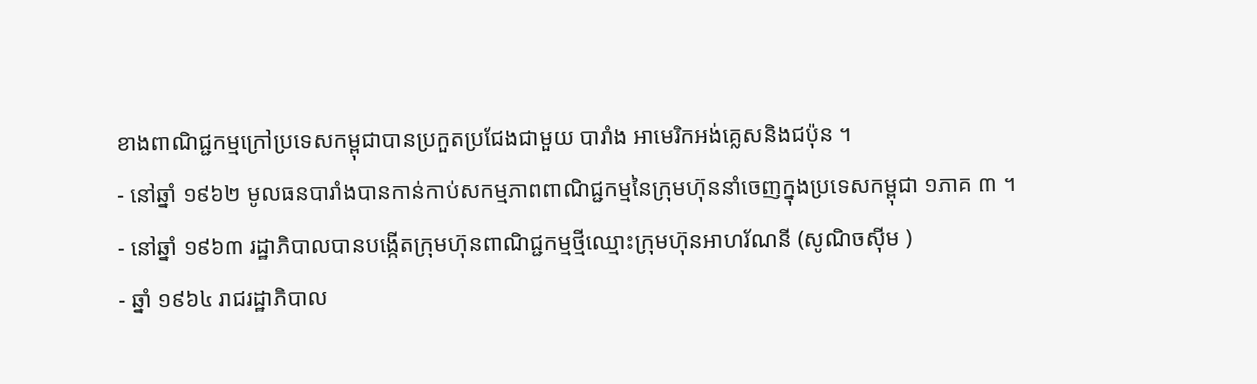ខាងពាណិជ្ជកម្មក្រៅប្រទេសកម្ពុជាបានប្រកួតប្រជែងជាមួយ បារាំង អាមេរិកអង់គ្លេសនិងជប៉ុន ។
- នៅឆ្នាំ ១៩៦២ មូលធនបារាំងបានកាន់កាប់សកម្មភាពពាណិជ្ជកម្មនៃក្រុមហ៊ុននាំចេញក្នុងប្រទេសកម្ពុជា ១ភាគ ៣ ។
- នៅឆ្នាំ ១៩៦៣ រដ្ឋាភិបាលបានបង្កើតក្រុមហ៊ុនពាណិជ្ជកម្មថ្មីឈ្មោះក្រុមហ៊ុនអាហរ័ណនី (សូណិចស៊ីម )
- ឆ្នាំ ១៩៦៤ រាជរដ្ឋាភិបាល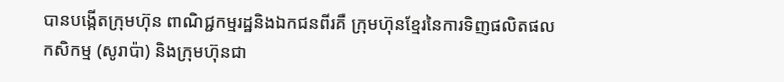បានបង្កើតក្រុមហ៊ុន ពាណិជ្ជកម្មរដ្ឋនិងឯកជនពីរគឺ ក្រុមហ៊ុនខ្មែរនៃការទិញផលិតផលកសិកម្ម (សូរាប៉ា) និងក្រុមហ៊ុនជា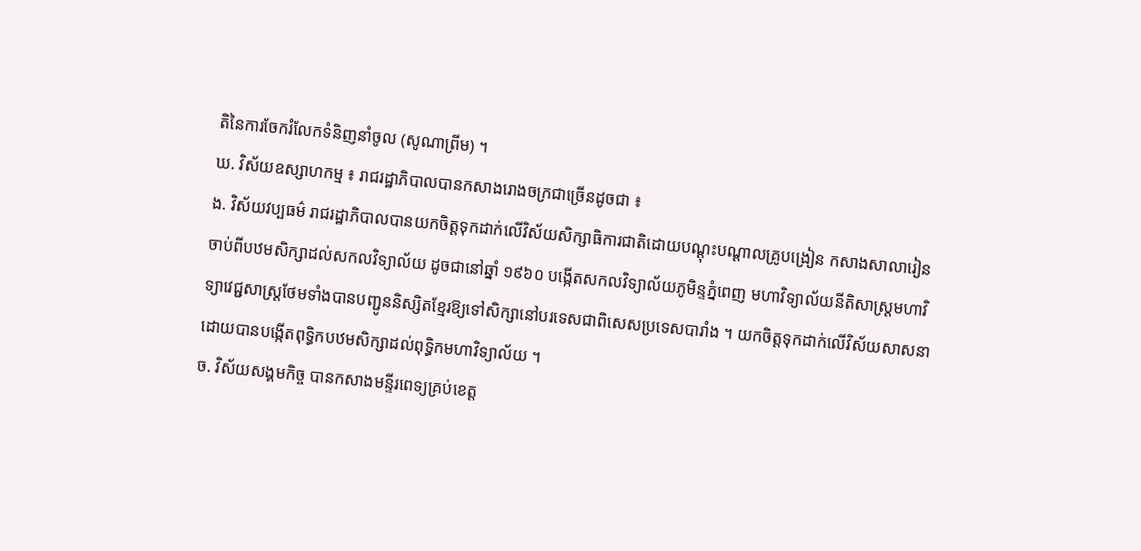តិនៃការចែករំលែកទំនិញនាំចូល (សូណាព្រីម) ។
ឃ. វិស័យឧស្សាហកម្ម ៖ រាជរដ្ឋាភិបាលបានកសាងរោងចក្រជាច្រើនដូចជា ៖
ង. វិស័យវប្បធម៌ រាជរដ្ឋាភិបាលបានយកចិត្តទុកដាក់លើវិស័យសិក្សាធិការជាតិដោយបណ្តុះបណ្តាលគ្រូបង្រៀន កសាងសាលារៀនចាប់ពីបឋមសិក្សាដល់សកលវិទ្យាល័យ ដូចជានៅឆ្នាំ ១៩៦០ បង្កើតសកលវិទ្យាល័យភូមិន្ទភ្នំពេញ មហាវិទ្យាល័យនីតិសាស្ត្រមហាវិទ្យាវេជ្ជសាស្រ្តថែមទាំងបានបញ្ជូននិស្សិតខ្មែរឱ្យទៅសិក្សានៅបរទេសជាពិសេសប្រទេសបារាំង ។ យកចិត្តទុកដាក់លើវិស័យសាសនាដោយបានបង្កើតពុទ្ធិកបឋមសិក្សាដល់ពុទ្ធិកមហាវិទ្យាល័យ ។
ច. វិស័យសង្គមកិច្ច បានកសាងមន្ទីរពេទ្យគ្រប់ខេត្ត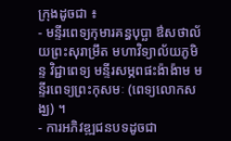ក្រុងដូចជា ៖
- មន្ទីរពេទ្យកុមារគន្ធបុប្ឆា ឳសថាល័យព្រះសុរាម្រឹត មហាវិទ្យាល័យភូមិន្ទ វិជ្ជាពេទ្យ មន្ទីរសម្ភពផះង៉ាង៉ាម មន្ទីរពេទ្យព្រះកុសមៈ (ពេទ្យលោកសង្ឃ) ។
- ការអភិវឌ្ឍជនបទដូចជា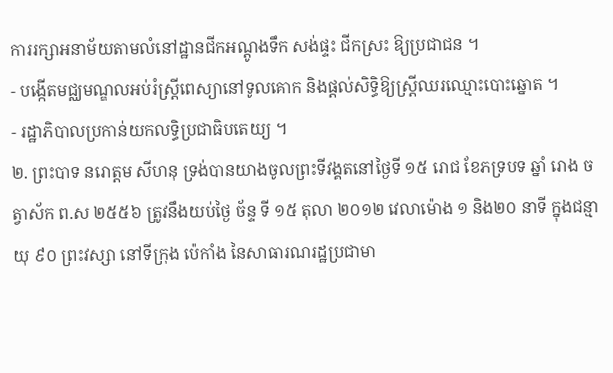ការរក្សាអនាម័យតាមលំនៅដ្ឋានជីកអណ្តូងទឹក សង់ផ្ទះ ជីកស្រះ ឱ្យប្រជាជន ។
- បង្កើតមជ្ឈមណ្ឌលអប់រំស្រ្តីពេស្យានៅទូលគោក និងផ្តល់សិទ្ធិឱ្យស្រ្តីឈរឈ្មោះបោះឆ្នោត ។
- រដ្ឋាភិបាលប្រកាន់យកលទ្ធិប្រជាធិបតេយ្យ ។
២. ព្រះបាទ នរោត្តម សីហនុ ទ្រង់បានយាងចូលព្រះទីវង្គតនៅថ្ងៃទី ១៥ រោជ ខែភទ្របទ ឆ្នាំ រោង ចត្វាស័ក ព.ស ២៥៥៦ ត្រូវនឹងយប់ថ្ងៃ ច័ន្ទ ទី ១៥ តុលា ២០១២ វេលាម៉ោង ១ និង២០ នាទី ក្នុងជន្មាយុ ៩០ ព្រះវស្សា នៅទីក្រុង ប៉េកាំង នៃសាធារណរដ្ឋប្រជាមា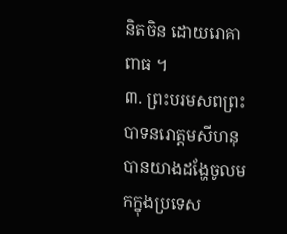និតចិន ដោយរោគាពាធ ។
៣. ព្រះបរមសពព្រះបាទនរោត្តមសីហនុបានយាងដង្ហែចូលមកក្នុងប្រទេស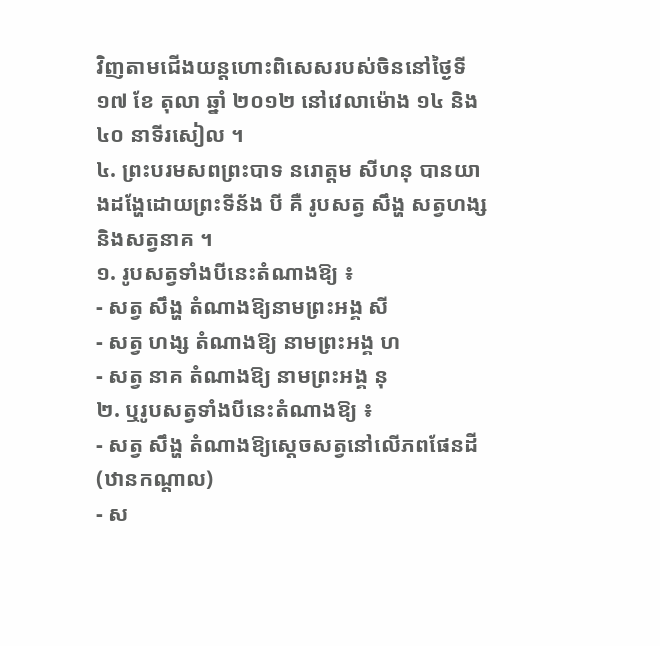វិញតាមជើងយន្តហោះពិសេសរបស់ចិននៅថ្ងៃទី ១៧ ខែ តុលា ឆ្នាំ ២០១២ នៅវេលាម៉ោង ១៤ និង ៤០ នាទីរសៀល ។
៤. ព្រះបរមសពព្រះបាទ នរោត្តម សីហនុ បានយាងដង្ហែដោយព្រះទីន័ង បី គឺ រូបសត្វ សឹង្ហ សត្វហង្ស និងសត្វនាគ ។
១. រូបសត្វទាំងបីនេះតំណាងឱ្យ ៖
- សត្វ សឹង្ហ តំណាងឱ្យនាមព្រះអង្គ សី
- សត្វ ហង្ស តំណាងឱ្យ នាមព្រះអង្គ ហ
- សត្វ នាគ តំណាងឱ្យ នាមព្រះអង្គ នុ
២. ឬរូបសត្វទាំងបីនេះតំណាងឱ្យ ៖
- សត្វ សឹង្ហ តំណាងឱ្យស្តេចសត្វនៅលើភពផែនដី (ឋានកណ្តាល)
- ស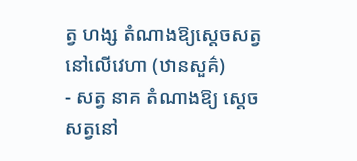ត្វ ហង្ស តំណាងឱ្យសេ្តចសត្វនៅលើវេហា (ឋានសួគ៌)
- សត្វ នាគ តំណាងឱ្យ ស្តេចសត្វនៅ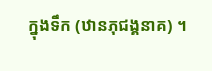ក្នុងទឹក (ឋានភុជង្គនាគ) ។